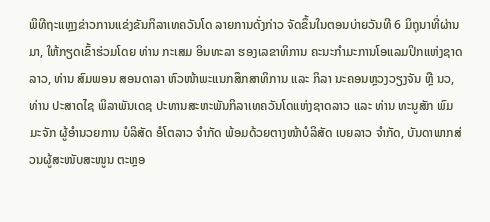ພິທີຖະແຫຼງຂ່າວການແຂ່ງຂັນກິລາເທຄວັນໂດ ລາຍການດັ່ງກ່າວ ຈັດຂຶ້ນໃນຕອນບ່າຍວັນທີ 6 ມິຖຸນາທີ່ຜ່ານມາ, ໃຫ້ກຽດເຂົ້າຮ່ວມໂດຍ ທ່ານ ກະເສມ ອິນທະລາ ຮອງເລຂາທິການ ຄະນະກຳມະການໂອແລມປິກແຫ່ງຊາດລາວ, ທ່ານ ສົມພອນ ສອນດາລາ ຫົວໜ້າພະແນກສຶກສາທິການ ແລະ ກິລາ ນະຄອນຫຼວງວຽງຈັນ ຫຼື ນວ, ທ່ານ ປະສາດໄຊ ພິລາພັນເດຊ ປະທານສະຫະພັນກິລາເທຄວັນໂດແຫ່ງຊາດລາວ ແລະ ທ່ານ ທະນູສັກ ພົມມະຈັກ ຜູ້ອໍານວຍການ ບໍລິສັດ ອໍໂຕລາວ ຈຳກັດ ພ້ອມດ້ວຍຕາງໜ້າບໍລິສັດ ເບຍລາວ ຈຳກັດ, ບັນດາພາກສ່ວນຜູ້ສະໜັບສະໜູນ ຕະຫຼອ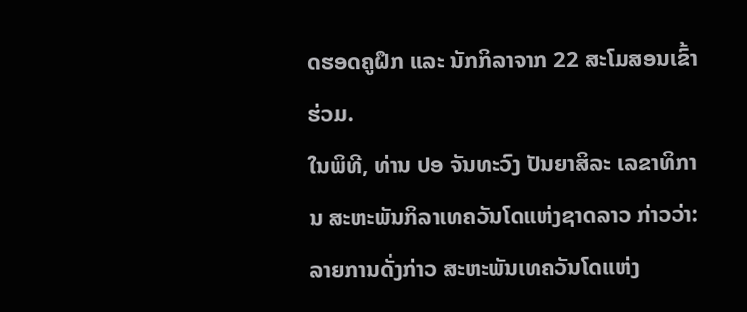ດຮອດຄູຝຶກ ແລະ ນັກກິລາຈາກ 22 ສະໂມສອນເຂົ້າຮ່ວມ.
ໃນພິທີ, ທ່ານ ປອ ຈັນທະວົງ ປັນຍາສິລະ ເລຂາທິການ ສະຫະພັນກິລາເທຄວັນໂດແຫ່ງຊາດລາວ ກ່າວວ່າ: ລາຍການດັ່ງກ່າວ ສະຫະພັນເທຄວັນໂດແຫ່ງ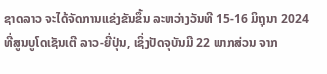ຊາດລາວ ຈະໄດ້ຈັດການແຂ່ງຂັນຂຶ້ນ ລະຫວ່າງວັນທີ 15-16 ມິຖຸນາ 2024 ທີ່ສູນບູໂດເຊັນເຕີ ລາວ-ຍີ່ປຸ່ນ, ເຊິ່ງປັດຈຸບັນມີ 22 ພາກສ່ວນ ຈາກ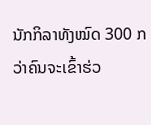ນັກກິລາທັງໝົດ 300 ກວ່າຄົນຈະເຂົ້າຮ່ວ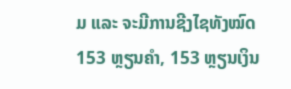ມ ແລະ ຈະມີການຊີງໄຊທັງໝົດ 153 ຫຼຽນຄຳ, 153 ຫຼຽນເງິນ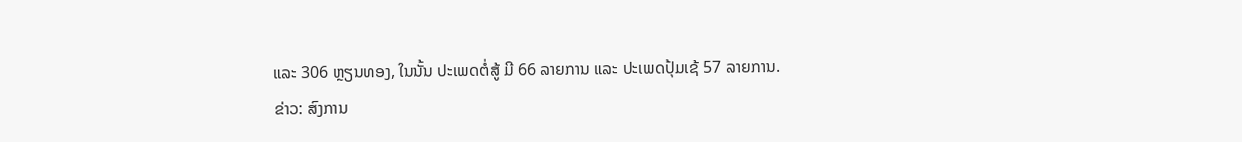ແລະ 306 ຫຼຽນທອງ, ໃນນັ້ນ ປະເພດຕໍ່ສູ້ ມີ 66 ລາຍການ ແລະ ປະເພດປຸ້ມເຊ້ 57 ລາຍການ.
ຂ່າວ: ສົງການ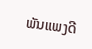ພັນແພງດີ